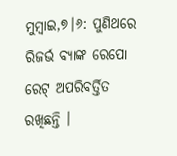ମୁମ୍ବାଇ,୭।୬: ପୁଣିଥରେ ରିଜର୍ଭ ବ୍ୟାଙ୍କ ରେପୋ ରେଟ୍ ଅପରିବର୍ତ୍ତିତ ରଖିଛନ୍ତି ।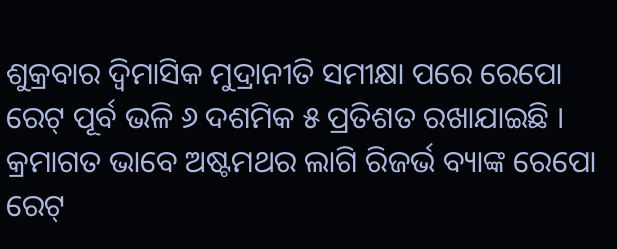ଶୁକ୍ରବାର ଦ୍ୱିମାସିକ ମୁଦ୍ରାନୀତି ସମୀକ୍ଷା ପରେ ରେପୋ ରେଟ୍ ପୂର୍ବ ଭଳି ୬ ଦଶମିକ ୫ ପ୍ରତିଶତ ରଖାଯାଇଛି । କ୍ରମାଗତ ଭାବେ ଅଷ୍ଟମଥର ଲାଗି ରିଜର୍ଭ ବ୍ୟାଙ୍କ ରେପୋ ରେଟ୍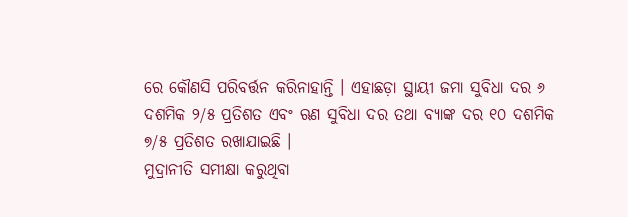ରେ କୌଣସି ପରିବର୍ତ୍ତନ କରିନାହାନ୍ତି । ଏହାଛଡ଼ା ସ୍ଥାୟୀ ଜମା ସୁବିଧା ଦର ୬ ଦଶମିକ ୨/୫ ପ୍ରତିଶତ ଏବଂ ଋଣ ସୁବିଧା ଦର ତଥା ବ୍ୟାଙ୍କ ଦର ୧୦ ଦଶମିକ ୭/୫ ପ୍ରତିଶତ ରଖାଯାଇଛି ।
ମୁଦ୍ରାନୀତି ସମୀକ୍ଷା କରୁଥିବା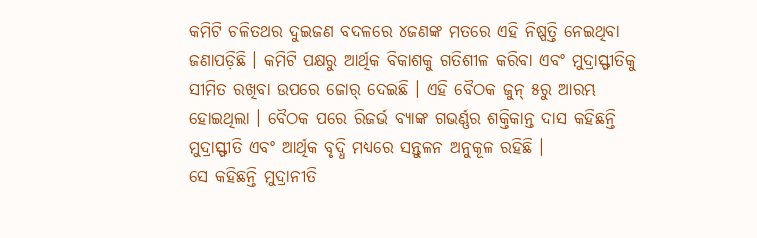କମିଟି ଚଳିତଥର ଦୁଇଜଣ ବଦଳରେ ୪ଜଣଙ୍କ ମତରେ ଏହି ନିଷ୍ପତ୍ତି ନେଇଥିବା ଜଣାପଡ଼ିଛି । କମିଟି ପକ୍ଷରୁ ଆର୍ଥିକ ବିକାଶକୁ ଗତିଶୀଳ କରିବା ଏବଂ ମୁଦ୍ରାସ୍ଫୀତିକୁ ସୀମିତ ରଖିବା ଉପରେ ଜୋର୍ ଦେଇଛି । ଏହି ବୈଠକ ଜୁନ୍ ୫ରୁ ଆରମ୍ଭ ହୋଇଥିଲା । ବୈଠକ ପରେ ରିଜର୍ଭ ବ୍ୟାଙ୍କ ଗଭର୍ଣ୍ଣର ଶକ୍ତିକାନ୍ତ ଦାସ କହିଛନ୍ତି ମୁଦ୍ରାସ୍ଫୀତି ଏବଂ ଆର୍ଥିକ ବୃଦ୍ଧି ମଧ୍ୟରେ ସନ୍ତୁଳନ ଅନୁକୂଳ ରହିଛି ।
ସେ କହିଛନ୍ତି ମୁଦ୍ରାନୀତି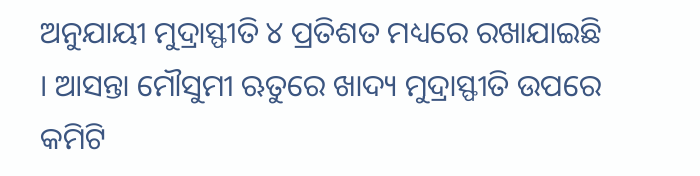ଅନୁଯାୟୀ ମୁଦ୍ରାସ୍ଫୀତି ୪ ପ୍ରତିଶତ ମଧ୍ୟରେ ରଖାଯାଇଛି । ଆସନ୍ତା ମୌସୁମୀ ଋତୁରେ ଖାଦ୍ୟ ମୁଦ୍ରାସ୍ଫୀତି ଉପରେ କମିଟି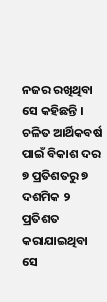ନଜର ରଖିଥିବା ସେ କହିଛନ୍ତି । ଚଳିତ ଆର୍ଥିକବର୍ଷ ପାଇଁ ବିକାଶ ଦର ୭ ପ୍ରତିଶତରୁ ୭ ଦଶମିକ ୨ ପ୍ରତିଶତ କରାଯାଇଥିବା ସେ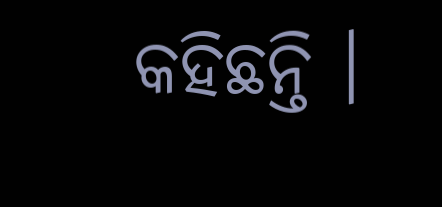କହିଛନ୍ତି ।